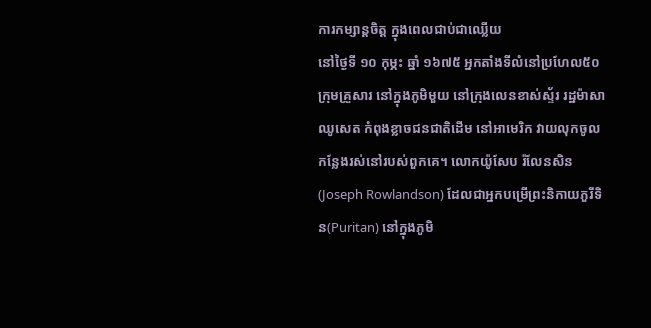ការកម្សាន្តចិត្ត ក្នុងពេលជាប់ជាឈ្លើយ
នៅថ្ងៃទី ១០ កុម្ភះ ឆ្នាំ ១៦៧៥ អ្នកតាំងទីលំនៅប្រហែល៥០ក្រុមគ្រួសារ នៅក្នុងភូមិមួយ នៅក្រុងលេនខាស់ស្ទ័រ រដ្ឋម៉ាសាឈូសេត កំពុងខ្លាចជនជាតិដើម នៅអាមេរិក វាយលុកចូលកន្លែងរស់នៅរបស់ពួកគេ។ លោកយ៉ូសែប រ៉លែនសិន(Joseph Rowlandson) ដែលជាអ្នកបម្រើព្រះនិកាយភួរីទិន(Puritan) នៅក្នុងភូមិ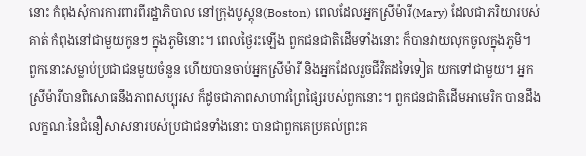នោះ កំពុងសុំការការពារពីរដ្ឋាភិបាល នៅក្រុងបូស្តុន(Boston) ពេលដែលអ្នកស្រីម៉ារី(Mary) ដែលជាភរិយារបស់គាត់ កំពុងនៅជាមួយកូនៗ ក្នុងភូមិនោះ។ ពេលថ្ងៃរះឡើង ពួកជនជាតិដើមទាំងនោះ ក៏បានវាយលុកចូលក្នុងភូមិ។ ពួកនោះសម្លាប់ប្រជាជនមួយចំនួន ហើយបានចាប់អ្នកស្រីម៉ារី និងអ្នកដែលរួចជីវិតដទៃទៀត យកទៅជាមួយ។ អ្នកស្រីម៉ារីបានពិសោធនឹងភាពសប្បុរស ក៏ដូចជាភាពសាហាវព្រៃផ្សៃរបស់ពួកនោះ។ ពួកជនជាតិដើមអាមេរិក បានដឹងលក្ខណៈនៃជំនឿសាសនារបស់ប្រជាជនទាំងនោះ បានជាពួកគេប្រគល់ព្រះគ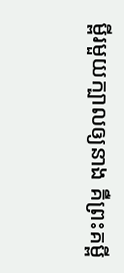ម្ពីរមួយក្បាលឲ្យនាង គឺព្រះគម្ពី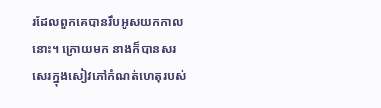រដែលពួកគេបានរឹបអូសយកកាលនោះ។ ក្រោយមក នាងក៏បានសរសេរក្នុងសៀវភៅកំណត់ហេតុរបស់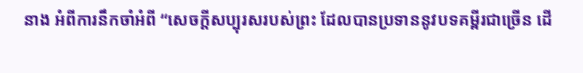នាង អំពីការនឹកចាំអំពី “សេចក្តីសប្បុរសរបស់ព្រះ ដែលបានប្រទាននូវបទគម្ពីរជាច្រើន ដើ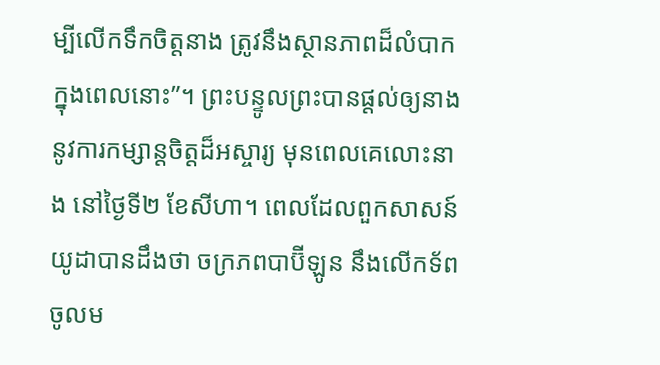ម្បីលើកទឹកចិត្តនាង ត្រូវនឹងស្ថានភាពដ៏លំបាក ក្នុងពេលនោះ”។ ព្រះបន្ទូលព្រះបានផ្តល់ឲ្យនាង នូវការកម្សាន្តចិត្តដ៏អស្ចារ្យ មុនពេលគេលោះនាង នៅថ្ងៃទី២ ខែសីហា។ ពេលដែលពួកសាសន៍យូដាបានដឹងថា ចក្រភពបាប៊ីឡូន នឹងលើកទ័ពចូលម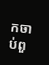កចាប់ពួ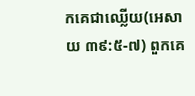កគេជាឈ្លើយ(អេសាយ ៣៩:៥-៧) ពួកគេ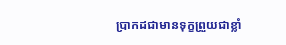ប្រាកដជាមានទុក្ខព្រួយជាខ្លាំ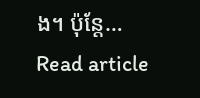ង។ ប៉ុន្តែ…
Read article